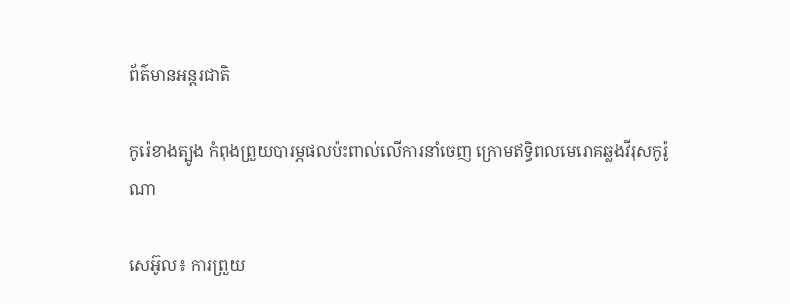ព័ត៌មានអន្តរជាតិ

កូរ៉េខាងត្បូង កំពុងព្រួយបារម្ភផលប៉ះពាល់លើការនាំចេញ ក្រោមឥទ្ធិពលមេរោគឆ្លងវីរុសកូរ៉ូណា

សេអ៊ូល៖ ការព្រួយ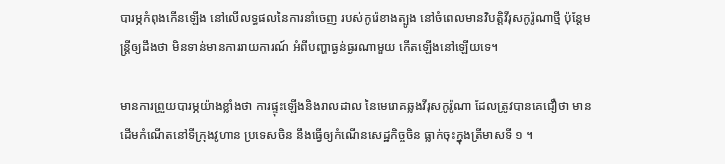បារម្ភកំពុងកើនឡើង នៅលើលទ្ធផលនៃការនាំចេញ របស់កូរ៉េខាងត្បូង នៅចំពេលមានវិបត្តិវីរុសកូរ៉ូណាថ្មី ប៉ុន្តែមន្ត្រីឲ្យដឹងថា មិនទាន់មានការរាយការណ៍ អំពីបញ្ហាធ្ងន់ធ្ងរណាមួយ កើតឡើងនៅឡើយទេ។

មានការព្រួយបារម្ភយ៉ាងខ្លាំងថា ការផ្ទុះឡើងនិងរាលដាល នៃមេរោគឆ្លងវីរុសកូរ៉ូណា ដែលត្រូវបានគេជឿថា មានដើមកំណើតនៅទីក្រុងវូហាន ប្រទេសចិន នឹងធ្វើឲ្យកំណើនសេដ្ឋកិច្ចចិន ធ្លាក់ចុះក្នុងត្រីមាសទី ១ ។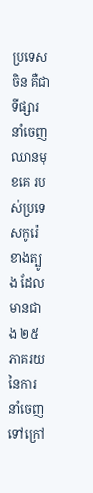ប្រទេសចិន គឺជាទីផ្សារនាំចេញឈានមុខគេ របស់ប្រទេសកូរ៉េខាងត្បូង ដែលមានជាង ២៥ ភាគរយនៃការនាំចេញ ទៅក្រៅ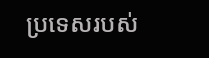ប្រទេសរបស់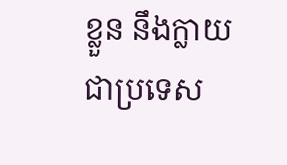ខ្លួន នឹងក្លាយជាប្រទេស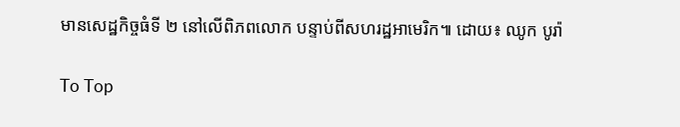មានសេដ្ឋកិច្ចធំទី ២ នៅលើពិភពលោក បន្ទាប់ពីសហរដ្ឋអាមេរិក៕ ដោយ៖ ឈូក បូរ៉ា

To Top